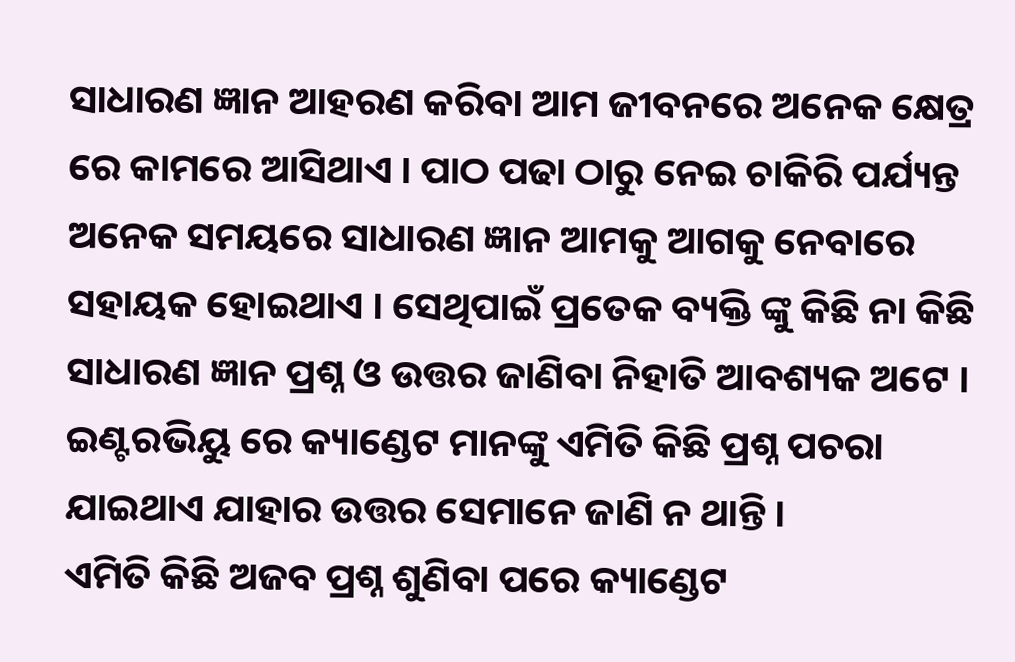ସାଧାରଣ ଜ୍ଞାନ ଆହରଣ କରିବା ଆମ ଜୀବନରେ ଅନେକ କ୍ଷେତ୍ର ରେ କାମରେ ଆସିଥାଏ । ପାଠ ପଢା ଠାରୁ ନେଇ ଚାକିରି ପର୍ଯ୍ୟନ୍ତ ଅନେକ ସମୟରେ ସାଧାରଣ ଜ୍ଞାନ ଆମକୁ ଆଗକୁ ନେବାରେ ସହାୟକ ହୋଇଥାଏ । ସେଥିପାଇଁ ପ୍ରତେକ ବ୍ୟକ୍ତି ଙ୍କୁ କିଛି ନା କିଛି ସାଧାରଣ ଜ୍ଞାନ ପ୍ରଶ୍ନ ଓ ଉତ୍ତର ଜାଣିବା ନିହାତି ଆବଶ୍ୟକ ଅଟେ । ଇଣ୍ଟରଭିୟୁ ରେ କ୍ୟାଣ୍ଡେଟ ମାନଙ୍କୁ ଏମିତି କିଛି ପ୍ରଶ୍ନ ପଚରା ଯାଇଥାଏ ଯାହାର ଉତ୍ତର ସେମାନେ ଜାଣି ନ ଥାନ୍ତି ।
ଏମିତି କିଛି ଅଜବ ପ୍ରଶ୍ନ ଶୁଣିବା ପରେ କ୍ୟାଣ୍ଡେଟ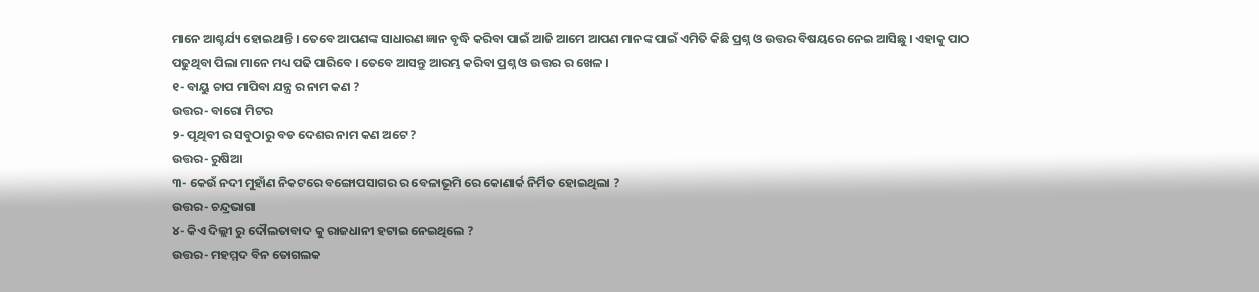ମାନେ ଆଶ୍ଚର୍ଯ୍ୟ ହୋଇଥାନ୍ତି । ତେବେ ଆପଣଙ୍କ ସାଧାରଣ ଜ୍ଞାନ ବୃଦ୍ଧି କରିବା ପାଇଁ ଆଜି ଆମେ ଆପଣ ମାନଙ୍କ ପାଇଁ ଏମିତି କିଛି ପ୍ରଶ୍ନ ଓ ଉତ୍ତର ବିଷୟରେ ନେଇ ଆସିଛୁ । ଏହାକୁ ପାଠ ପଢୁଥିବା ପିଲା ମାନେ ମଧ୍ୟ ପଢି ପାରିବେ । ତେବେ ଆସନ୍ତୁ ଆରମ୍ଭ କରିବା ପ୍ରଶ୍ନ ଓ ଉତ୍ତର ର ଖେଳ ।
୧- ବାୟୁ ଚାପ ମାପିବା ଯନ୍ତ୍ର ର ନାମ କଣ ?
ଉତ୍ତର- ବାରୋ ମିଟର
୨- ପୃଥିବୀ ର ସବୁଠାରୁ ବଡ ଦେଶର ନାମ କଣ ଅଟେ ?
ଉତ୍ତର- ରୁଷିଆ
୩- କେଉଁ ନଦୀ ମୁହାଁଣ ନିକଟରେ ବଙ୍ଗୋପସାଗର ର ବେଳାଭୂମି ରେ କୋଣାର୍କ ନିର୍ମିତ ହୋଇଥିଲା ?
ଉତ୍ତର- ଚନ୍ଦ୍ରଭାଗା
୪- କିଏ ଦିଲ୍ଲୀ ରୁ ଦୌଲତାବାଦ କୁ ରାଜଧାନୀ ହଟାଇ ନେଇଥିଲେ ?
ଉତ୍ତର- ମହମ୍ମଦ ବିନ ତୋଗଲକ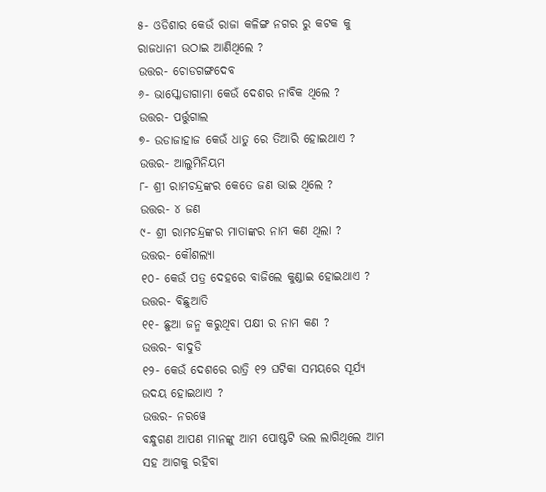୫- ଓଡିଶାର କେଉଁ ରାଜା କଳିଙ୍ଗ ନଗର ରୁ କଟକ କୁ ରାଜଧାନୀ ଉଠାଇ ଆଣିଥିଲେ ?
ଉତ୍ତର- ଚୋଡଗଙ୍ଗଦେବ
୬- ଭାସ୍କୋଡାଗାମା କେଉଁ ଦେଶର ନାବିକ ଥିଲେ ?
ଉତ୍ତର- ପର୍ତ୍ତୁଗାଲ
୭- ଉଡାଜାହାଜ କେଉଁ ଧାତୁ ରେ ତିଆରି ହୋଇଥାଏ ?
ଉତ୍ତର- ଆଲୁମିନିୟମ
୮- ଶ୍ରୀ ରାମଚନ୍ଦ୍ରଙ୍କର କେତେ ଜଣ ଭାଇ ଥିଲେ ?
ଉତ୍ତର- ୪ ଜଣ
୯- ଶ୍ରୀ ରାମଚନ୍ଦ୍ରଙ୍କର ମାତାଙ୍କର ନାମ କଣ ଥିଲା ?
ଉତ୍ତର- କୌଶଲ୍ୟା
୧୦- କେଉଁ ପତ୍ର ଦେହରେ ବାଜିଲେ କୁଣ୍ଡାଇ ହୋଇଥାଏ ?
ଉତ୍ତର- ବିଛୁଆତି
୧୧- ଛୁଆ ଜନ୍ମ କରୁଥିବା ପକ୍ଷୀ ର ନାମ କଣ ?
ଉତ୍ତର- ବାଦୁଡି
୧୨- କେଉଁ ଦେଶରେ ରାତ୍ରି ୧୨ ଘଟିକା ସମୟରେ ସୂର୍ଯ୍ୟ ଉଦୟ ହୋଇଥାଏ ?
ଉତ୍ତର- ନରୱେ
ବନ୍ଧୁଗଣ ଆପଣ ମାନଙ୍କୁ ଆମ ପୋଷ୍ଟଟି ଭଲ ଲାଗିଥିଲେ ଆମ ସହ ଆଗକୁ ରହିବା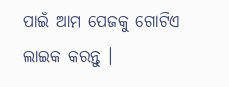ପାଇଁ ଆମ ପେଜକୁ ଗୋଟିଏ ଲାଇକ କରନ୍ତୁ ।